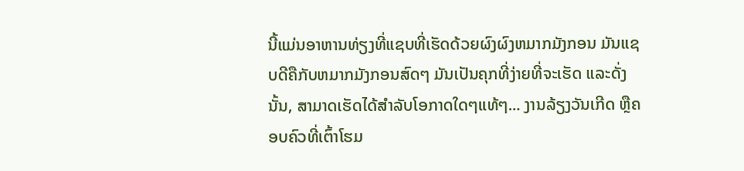ນີ້ແມ່ນອາຫານທ່ຽງທີ່ແຊບທີ່ເຮັດດ້ວຍຜົງຜົງຫມາກມັງກອນ ມັນແຊບດີຄືກັບຫມາກມັງກອນສົດໆ ມັນເປັນຄຸກທີ່ງ່າຍທີ່ຈະເຮັດ ແລະດັ່ງນັ້ນ, ສາມາດເຮັດໄດ້ສໍາລັບໂອກາດໃດໆແທ້ໆ... ງານລ້ຽງວັນເກີດ ຫຼືຄອບຄົວທີ່ເຕົ້າໂຮມ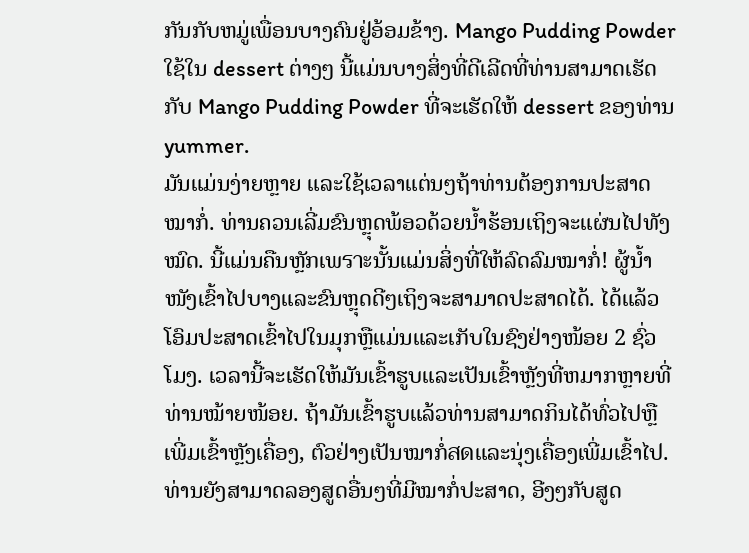ກັນກັບຫມູ່ເພື່ອນບາງຄົນຢູ່ອ້ອມຂ້າງ. Mango Pudding Powder ໃຊ້ໃນ dessert ຕ່າງໆ ນີ້ແມ່ນບາງສິ່ງທີ່ດີເລີດທີ່ທ່ານສາມາດເຮັດກັບ Mango Pudding Powder ທີ່ຈະເຮັດໃຫ້ dessert ຂອງທ່ານ yummer.
ມັນແມ່ນງ່າຍຫຼາຍ ແລະໃຊ້ເວລາແຕ່ນໆຖ້າທ່ານຕ້ອງການປະສາດໝາກໍ່. ທ່ານຄວນເລີ່ມຂົນຫຼຸດພ້ອວດ້ວຍນ້ຳຮ້ອນເຖິງຈະແຜ່ນໄປທັງໝົດ. ນີ້ແມ່ນຄືນຫຼັກເພราะນັ້ນແມ່ນສິ່ງທີ່ໃຫ້ລົດລົມໝາກໍ່! ຜູ້ນ້ຳໜັງເຂົ້າໄປບາງແລະຂົນຫຼຸດດີໆເຖິງຈະສາມາດປະສາດໄດ້. ໄດ້ແລ້ວໂອົມປະສາດເຂົ້າໄປໃນມຸກຫຼືແມ່ນແລະເກັບໃນຊົງຢ່າງໜ້ອຍ 2 ຊົ່ວໂມງ. ເວລານີ້ຈະເຮັດໃຫ້ມັນເຂົ້າຮູບແລະເປັນເຂົ້າຫຼັງທີ່ຫມາກຫຼາຍທີ່ທ່ານໝ້າຍໜ້ອຍ. ຖ້າມັນເຂົ້າຮູບແລ້ວທ່ານສາມາດກິນໄດ້ທົ່ວໄປຫຼືເພີ່ມເຂົ້າຫຼັງເຄື່ອງ, ຕົວຢ່າງເປັນໝາກໍ່สดແລະນຸ່ງເຄື່ອງເພີ່ມເຂົ້າໄປ. ທ່ານຍັງສາມາດລອງສູດອື່ນໆທີ່ມີໝາກໍ່ປະສາດ, ອີງໆກັບສູດ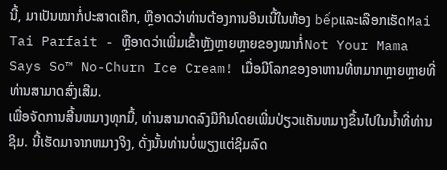ນີ້, ມາເປັນໝາກໍ່ປະສາດເຄືກ, ຫຼືອາດວ່າທ່ານຕ້ອງການອິນເນີ້ໃນຫ້ອງ bếpແລະເລືອກເຮັດMai Tai Parfait - ຫຼືອາດວ່າເພີ່ມເຂົ້າຫຼັງຫຼາຍຫຼາຍຂອງໝາກໍ່Not Your Mama Says So™ No-Churn Ice Cream! ເມື່ອມີໂລກຂອງອາຫານທີ່ຫມາກຫຼາຍຫຼາຍທີ່ທ່ານສາມາດສົ່ງເສີມ.
ເພື່ອຈັດການສີ້ນຫມາງທຸກມື້, ທ່ານສາມາດລົງມືກິນໂດຍເພີ່ມປ່ຽວແຄັນຫມາງຂຶ້ນໄປໃນນໍ້າທີ່ທ່ານຊິມ. ນີ້ເຮັດມາຈາກຫມາງຈິງ, ດັ່ງນັ້ນທ່ານບໍ່ພຽງແຕ່ຊິມລົດ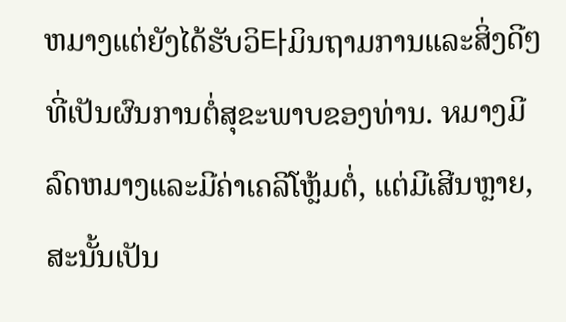ຫມາງແຕ່ຍັງໄດ້ຮັບວິ타ມິນຖາມການແລະສິ່ງດີໆທີ່ເປັນຜົນການຕໍ່ສຸຂະພາບຂອງທ່ານ. หມາງມີລົດຫມາງແລະມີຄ່າເຄລີໂຫຼ້ມຕໍ່, ແຕ່ມີເສີນຫຼາຍ, ສະນັ້ນເປັນ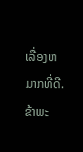ເລື່ອງຫມາກທີ່ດີ. ຂ້າພະ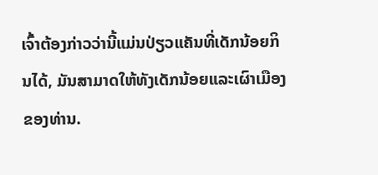ເຈົ້າຕ້ອງກ່າວວ່ານີ້ແມ່ນປ່ຽວແຄັນທີ່ເດັກນ້ອຍກິນໄດ້, ມັນສາມາດໃຫ້ທັງເດັກນ້ອຍແລະເຜົາເມືອງຂອງທ່ານ.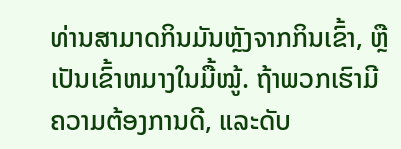ທ່ານສາມາດກິນມັນຫຼັງຈາກກິນເຂົ້າ, ຫຼືເປັນເຂົ້າຫມາງໃນມື້ໝູ້. ຖ້າພວກເຮົາມີຄວາມຕ້ອງການດີ, ແລະດັບ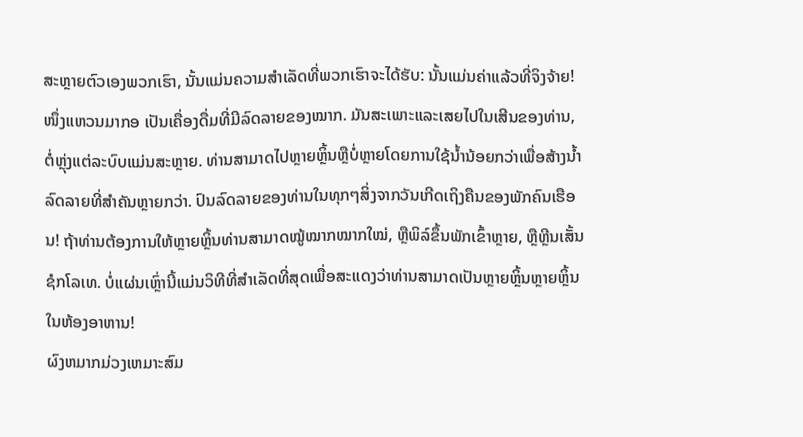ສະຫຼາຍຕົວເອງພວກເຮົາ, ນັ້ນແມ່ນຄວາມສຳເລັດທີ່ພວກເຮົາຈະໄດ້ຮັບ: ນັ້ນແມ່ນຄ່າແລ້ວທີ່ຈິງຈ້າຍ!
ໜຶ່ງແຫວນມາກອ ເປັນເຄື່ອງດື່ມທີ່ມີລົດລາຍຂອງໝາກ. ມັນສະເພາະແລະເສຍໄປໃນເສີນຂອງທ່ານ,ຕໍ່ຫຼຸ່ງແຕ່ລະບົບແມ່ນສະຫຼາຍ. ທ່ານສາມາດໄປຫຼາຍຫຼິ້ນຫຼືບໍ່ຫຼາຍໂດຍການໃຊ້ນ້ຳນ້ອຍກວ່າເພື່ອສ້າງນ້ຳລົດລາຍທີ່ສຳຄັນຫຼາຍກວ່າ. ປົນລົດລາຍຂອງທ່ານໃນທຸກໆສິ່ງຈາກວັນເກີດເຖິງຄືນຂອງພັກຄົນເຮືອນ! ຖ້າທ່ານຕ້ອງການໃຫ້ຫຼາຍຫຼິ້ນທ່ານສາມາດໝູ້ໝາກໝາກໃໝ່, ຫຼືພິລ໌ຂຶ້ນພັກເຂົ້າຫຼາຍ, ຫຼືຫຼີນເສັ້ນຊໍກໂລເທ. ບໍ່ແຜ່ນເຫຼົ່ານີ້ແມ່ນວິທີທີ່ສຳເລັດທີ່ສຸດເພື່ອສະແດງວ່າທ່ານສາມາດເປັນຫຼາຍຫຼິ້ນຫຼາຍຫຼິ້ນໃນຫ້ອງອາຫານ!
ຜົງຫມາກມ່ວງເຫມາະສົມ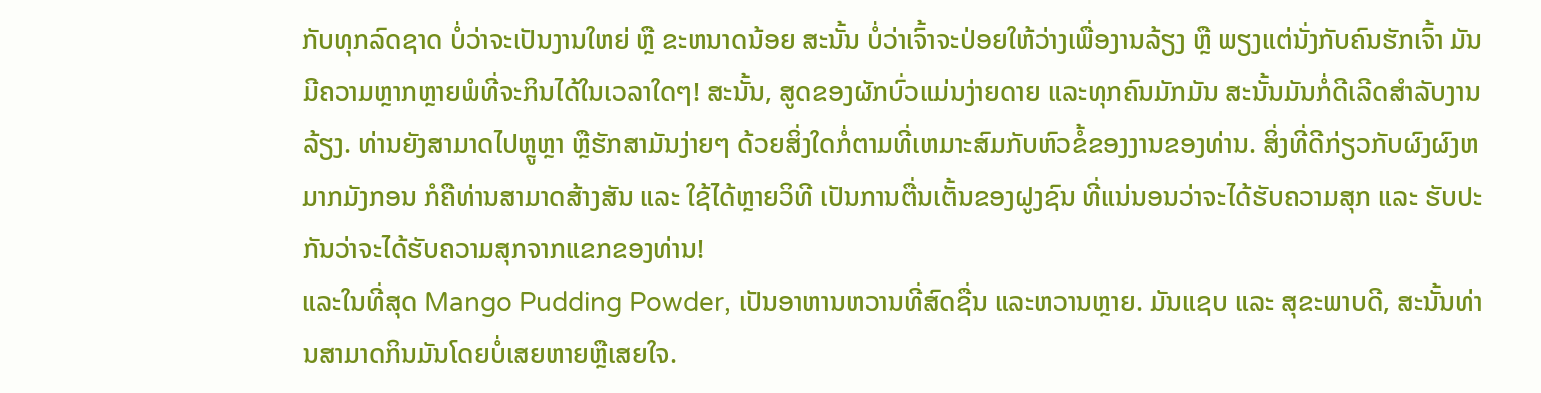ກັບທຸກລົດຊາດ ບໍ່ວ່າຈະເປັນງານໃຫຍ່ ຫຼື ຂະຫນາດນ້ອຍ ສະນັ້ນ ບໍ່ວ່າເຈົ້າຈະປ່ອຍໃຫ້ວ່າງເພື່ອງານລ້ຽງ ຫຼື ພຽງແຕ່ນັ່ງກັບຄົນຮັກເຈົ້າ ມັນມີຄວາມຫຼາກຫຼາຍພໍທີ່ຈະກິນໄດ້ໃນເວລາໃດໆ! ສະນັ້ນ, ສູດຂອງຜັກບົ່ວແມ່ນງ່າຍດາຍ ແລະທຸກຄົນມັກມັນ ສະນັ້ນມັນກໍ່ດີເລີດສໍາລັບງານລ້ຽງ. ທ່ານຍັງສາມາດໄປຫຼູຫຼາ ຫຼືຮັກສາມັນງ່າຍໆ ດ້ວຍສິ່ງໃດກໍ່ຕາມທີ່ເຫມາະສົມກັບຫົວຂໍ້ຂອງງານຂອງທ່ານ. ສິ່ງທີ່ດີກ່ຽວກັບຜົງຜົງຫມາກມັງກອນ ກໍຄືທ່ານສາມາດສ້າງສັນ ແລະ ໃຊ້ໄດ້ຫຼາຍວິທີ ເປັນການຕື່ນເຕັ້ນຂອງຝູງຊົນ ທີ່ແນ່ນອນວ່າຈະໄດ້ຮັບຄວາມສຸກ ແລະ ຮັບປະກັນວ່າຈະໄດ້ຮັບຄວາມສຸກຈາກແຂກຂອງທ່ານ!
ແລະໃນທີ່ສຸດ Mango Pudding Powder, ເປັນອາຫານຫວານທີ່ສົດຊື່ນ ແລະຫວານຫຼາຍ. ມັນແຊບ ແລະ ສຸຂະພາບດີ, ສະນັ້ນທ່ານສາມາດກິນມັນໂດຍບໍ່ເສຍຫາຍຫຼືເສຍໃຈ.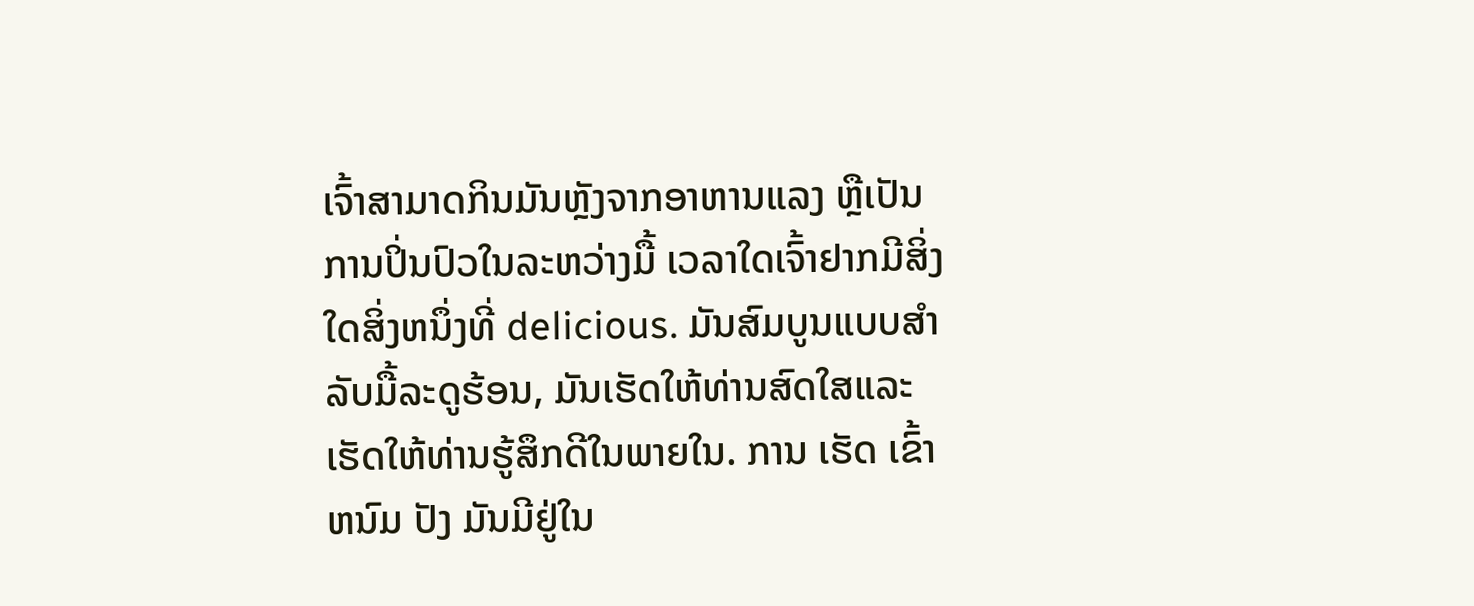ເຈົ້າສາມາດກິນມັນຫຼັງຈາກອາຫານແລງ ຫຼືເປັນການປິ່ນປົວໃນລະຫວ່າງມື້ ເວລາໃດເຈົ້າຢາກມີສິ່ງໃດສິ່ງຫນຶ່ງທີ່ delicious. ມັນສົມບູນແບບສໍາລັບມື້ລະດູຮ້ອນ, ມັນເຮັດໃຫ້ທ່ານສົດໃສແລະເຮັດໃຫ້ທ່ານຮູ້ສຶກດີໃນພາຍໃນ. ການ ເຮັດ ເຂົ້າ ຫນົມ ປັງ ມັນມີຢູ່ໃນ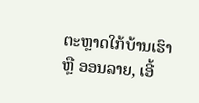ຕະຫຼາດໃກ້ບ້ານເຮົາ ຫຼື ອອນລາຍ, ເອີ້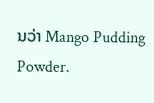ນວ່າ Mango Pudding Powder.